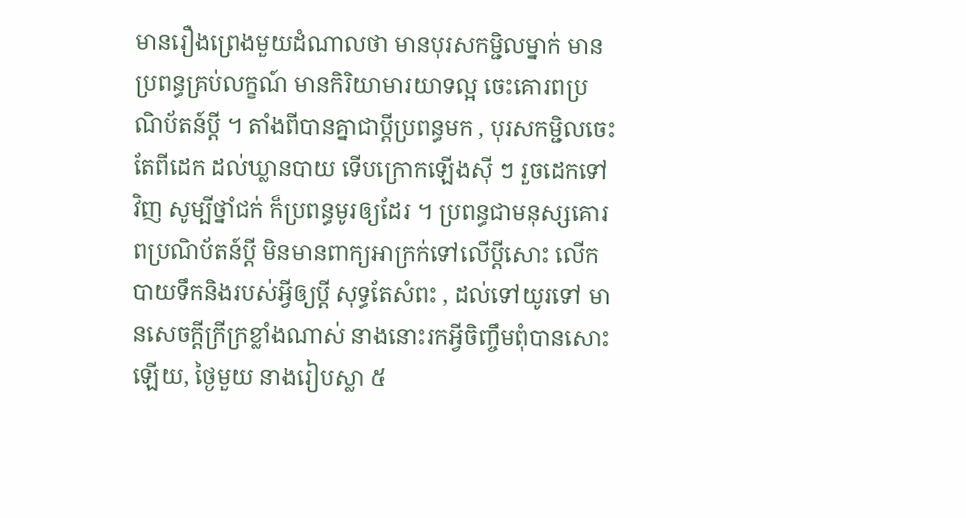មានរឿងព្រេងមួយដំណាលថា មានបុរសកម្ជិលម្នាក់ មានប្រពន្ធគ្រប់លក្ខណ៍ មានកិរិយាមារយាទល្អ ចេះគោរពប្រណិប័តន៍ប្ដី ។ តាំងពីបានគ្នាជាប្ដីប្រពន្ធមក , បុរសកម្ជិលចេះតែពីដេក ដល់ឃ្លានបាយ ទើបក្រោកឡើងស៊ី ៗ រួចដេកទៅវិញ សូម្បីថ្នាំជក់ ក៏ប្រពន្ធមូរឲ្យដែរ ។ ប្រពន្ធជាមនុស្សគោរពប្រណិប័តន៍ប្ដី មិនមានពាក្យអាក្រក់ទៅលើប្ដីសោះ លើកបាយទឹកនិងរបស់អ្វីឲ្យប្ដី សុទ្ធតែសំពះ , ដល់ទៅយូរទៅ មានសេចក្ដីក្រីក្រខ្លាំងណាស់ នាងនោះរកអ្វីចិញ្ចឹមពុំបានសោះឡើយ, ថ្ងៃមួយ នាងរៀបស្លា ៥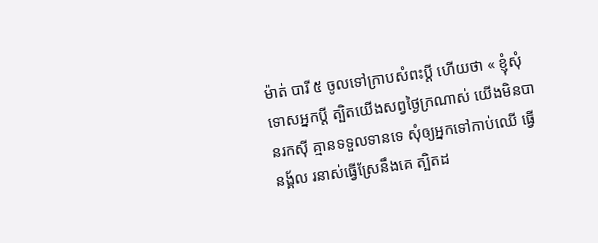ម៉ាត់ បារី ៥ ចូលទៅក្រាបសំពះប្ដី ហើយថា « ខ្ញុំសុំទោសអ្នកប្ដី ត្បិតយើងសព្វថ្ងៃក្រណាស់ យើងមិនបានរកស៊ី គ្មានទទួលទានទេ សុំឲ្យអ្នកទៅកាប់ឈើ ធ្វើនង្គ័ល រនាស់ធ្វើស្រែនឹងគេ ត្បិតដ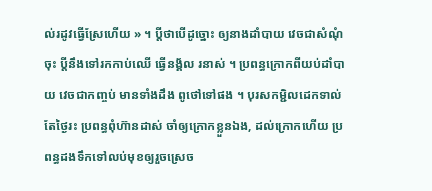ល់រដូវធ្វើស្រែហើយ » ។ ប្ដីថាបើដូច្នោះ ឲ្យនាងដាំបាយ វេចជាសំណុំចុះ ប្ដីនឹងទៅរកកាប់ឈើ ធ្វើនង្គ័ល រនាស់ ។ ប្រពន្ធក្រោកពីយប់ដាំបាយ វេចជាកញ្ចប់ មានទាំងដឹង ពូថៅទៅផង ។ បុរសកម្ជិលដេកទាល់តែថ្ងៃរះ ប្រពន្ធពុំហ៊ានដាស់ ចាំឲ្យក្រោកខ្លួនឯង, ដល់ក្រោកហើយ ប្រពន្ធដងទឹកទៅលប់មុខឲ្យរួចស្រេច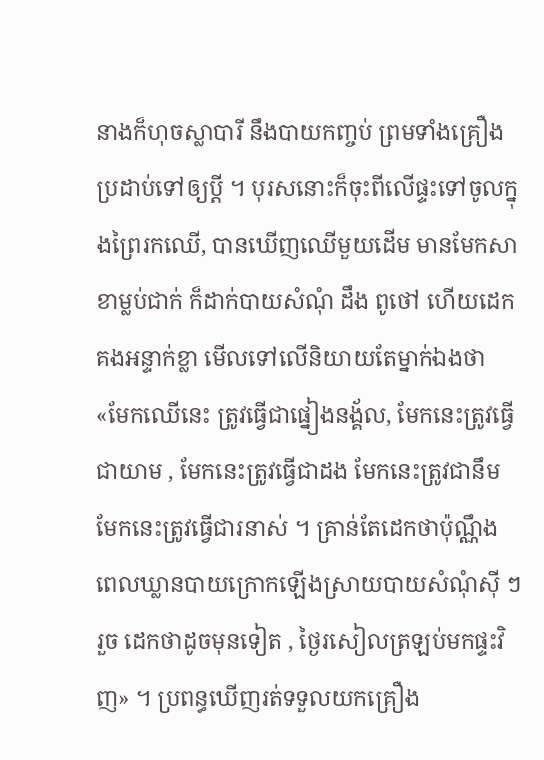នាងក៏ហុចស្លាបារី នឹងបាយកញ្ចប់ ព្រមទាំងគ្រឿងប្រដាប់ទៅឲ្យប្ដី ។ បុរសនោះក៏ចុះពីលើផ្ទះទៅចូលក្នុងព្រៃរកឈើ, បានឃើញឈើមួយដើម មានមែកសាខាម្លប់ជាក់ ក៏ដាក់បាយសំណុំ ដឹង ពូថៅ ហើយដេកគងអន្ទាក់ខ្លា មើលទៅលើនិយាយតែម្នាក់ឯងថា «មែកឈើនេះ ត្រូវធ្វើជាផ្នៀងនង្គ័ល, មែកនេះត្រូវធ្វើជាយាម , មែកនេះត្រូវធ្វើជាដង មែកនេះត្រូវជានឹម មែកនេះត្រូវធ្វើជារនាស់ ។ គ្រាន់តែដេកថាប៉ុណ្ណឹង ពេលឃ្លានបាយក្រោកឡើងស្រាយបាយសំណុំស៊ី ៗរួច ដេកថាដូចមុនទៀត , ថ្ងៃរសៀលត្រឡប់មកផ្ទះវិញ» ។ ប្រពន្ធឃើញរត់ទទួលយកគ្រឿង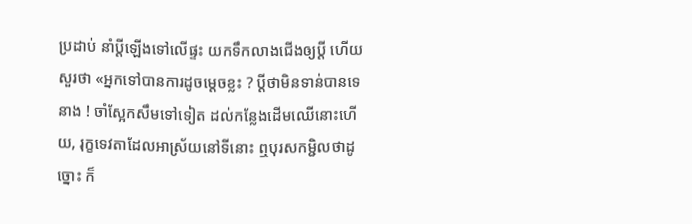ប្រដាប់ នាំប្ដីឡើងទៅលើផ្ទះ យកទឹកលាងជើងឲ្យប្ដី ហើយសួរថា «អ្នកទៅបានការដូចម្ដេចខ្លះ ? ប្ដីថាមិនទាន់បានទេនាង ! ចាំស្អែកសឹមទៅទៀត ដល់កន្លែងដើមឈើនោះហើយ, រុក្ខទេវតាដែលអាស្រ័យនៅទីនោះ ឮបុរសកម្ជិលថាដូច្នោះ ក៏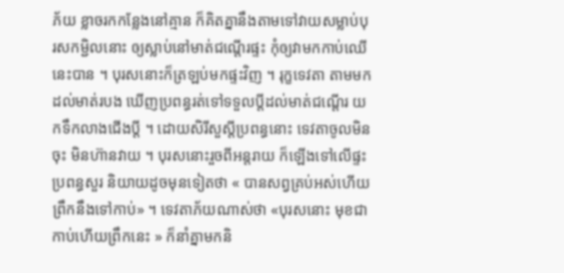ភ័យ ខ្លាចរកកន្លែងនៅគ្មាន ក៏គិតគ្នានឹងតាមទៅវាយសម្លាប់បុរសកម្ជិលនោះ ឲ្យស្លាប់នៅមាត់ជណ្ដើរផ្ទះ កុំឲ្យវាមកកាប់ឈើនេះបាន ។ បុរសនោះក៏ត្រឡប់មកផ្ទះវិញ ។ រុក្ខទេវតា តាមមកដល់មាត់របង ឃើញប្រពន្ធរត់ទៅទទួលប្ដីដល់មាត់ជណ្ដើរ យកទឹកលាងជើងប្ដី ។ ដោយសិរីសួស្ដីប្រពន្ធនោះ ទេវតាចូលមិនចុះ មិនហ៊ានវាយ ។ បុរសនោះរួចពីអន្តរាយ ក៏ឡើងទៅលើផ្ទះ ប្រពន្ធសួរ និយាយដូចមុនទៀតថា « បានសព្វគ្រប់អស់ហើយ ព្រឹកនឹងទៅកាប់» ។ ទេវតាភ័យណាស់ថា «បុរសនោះ មុខជាកាប់ហើយព្រឹកនេះ » ក៏នាំគ្នាមកនិ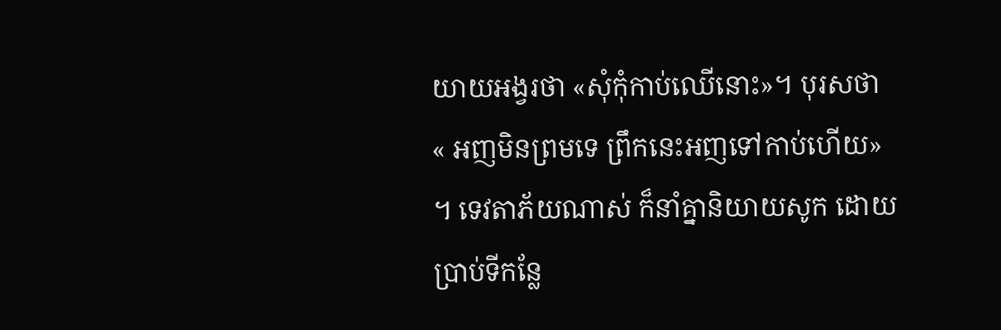យាយអង្វរថា «សុំកុំកាប់ឈើនោះ»។ បុរសថា « អញមិនព្រមទេ ព្រឹកនេះអញទៅកាប់ហើយ» ។ ទេវតាភ័យណាស់ ក៏នាំគ្នានិយាយសូក ដោយប្រាប់ទីកន្លែ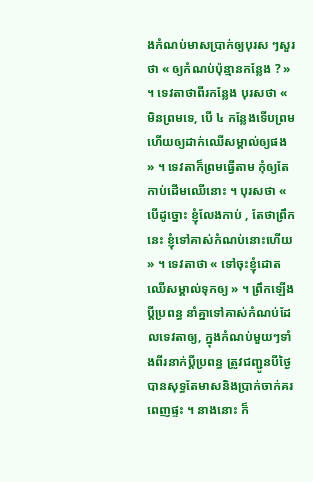ងកំណប់មាសប្រាក់ឲ្យបុរស ៗសួរថា « ឲ្យកំណប់ប៉ុន្មានកន្លែង ? » ។ ទេវតាថាពីរកន្លែង បុរសថា « មិនព្រមទេ, បើ ៤ កន្លែងទើបព្រម ហើយឲ្យដាក់ឈើសម្គាល់ឲ្យផង » ។ ទេវតាក៏ព្រមធ្វើតាម កុំឲ្យតែកាប់ដើមឈើនោះ ។ បុរសថា « បើដូច្នោះ ខ្ញុំលែងកាប់ , តែថាព្រឹកនេះ ខ្ញុំទៅគាស់កំណប់នោះហើយ » ។ ទេវតាថា « ទៅចុះខ្ញុំដោតឈើសម្គាល់ទុកឲ្យ » ។ ព្រឹកឡើងប្ដីប្រពន្ធ នាំគ្នាទៅគាស់កំណប់ដែលទេវតាឲ្យ, ក្នុងកំណប់មួយៗទាំងពីរនាក់ប្ដីប្រពន្ធ ត្រូវជញ្ជូនបីថ្ងៃ បានសុទ្ធតែមាសនិងប្រាក់ចាក់គរពេញផ្ទះ ។ នាងនោះ ក៏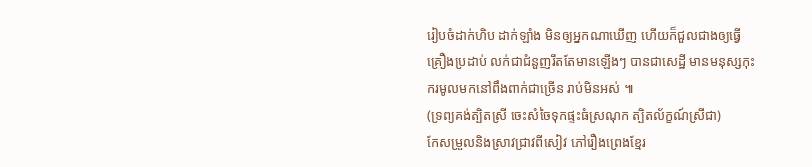រៀបចំដាក់ហិប ដាក់ឡាំង មិនឲ្យអ្នកណាឃើញ ហើយក៏ជួលជាងឲ្យធ្វើគ្រឿងប្រដាប់ លក់ជាជំនួញរឹតតែមានឡើងៗ បានជាសេដ្ឋី មានមនុស្សកុះករមូលមកនៅពឹងពាក់ជាច្រើន រាប់មិនអស់ ៕
(ទ្រព្យគង់ត្បិតស្រី ចេះសំចៃទុកផ្ទះធំស្រណុក ត្បិតល័ក្ខណ៍ស្រីជា)
កែសម្រួលនិងស្រាវជ្រាវពីសៀវ ភៅរឿងព្រេងខ្មែរ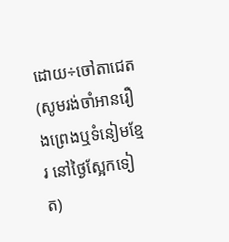ដោយ÷ចៅតាជេត
(សូមរង់ចាំអានរឿងព្រេងឬទំនៀមខ្មែរ នៅថ្ងៃស្អែកទៀត)